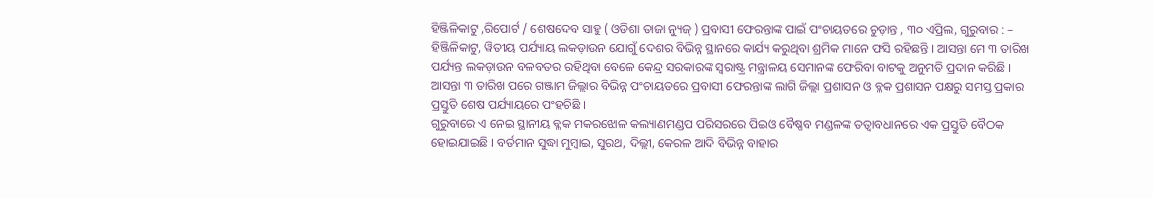ହିଞ୍ଜିଳିକାଟୁ ,ରିପୋର୍ଟ / ଶେଷଦେବ ସାହୁ ( ଓଡିଶା ତାଜା ନ୍ୟୁଜ୍ ) ପ୍ରବାସୀ ଫେରନ୍ତାଙ୍କ ପାଇଁ ପଂଚାୟତରେ ଚୁଡ଼ାନ୍ତ , ୩୦ ଏପ୍ରିଲ, ଗୁରୁବାର : – ହିଞ୍ଜିଳିକାଟୁ, ୱିତୀୟ ପର୍ଯ୍ୟାୟ ଲକଡ଼ାଉନ ଯୋଗୁଁ ଦେଶର ବିଭିନ୍ନ ସ୍ଥାନରେ କାର୍ଯ୍ୟ କରୁଥିବା ଶ୍ରମିକ ମାନେ ଫସି ରହିଛନ୍ତି । ଆସନ୍ତା ମେ ୩ ତାରିଖ ପର୍ଯ୍ୟନ୍ତ ଲକଡ଼ାଉନ ବଳବତର ରହିଥିବା ବେଳେ କେନ୍ଦ୍ର ସରକାରଙ୍କ ସ୍ୱରାଷ୍ଟ୍ର ମନ୍ତ୍ରାଳୟ ସେମାନଙ୍କ ଫେରିବା ବାଟକୁ ଅନୁମତି ପ୍ରଦାନ କରିଛି । ଆସନ୍ତା ୩ ତାରିଖ ପରେ ଗଞ୍ଜାମ ଜିଲ୍ଲାର ବିଭିନ୍ନ ପଂଚାୟତରେ ପ୍ରବାସୀ ଫେରନ୍ତାଙ୍କ ଲାଗି ଜିଲ୍ଲା ପ୍ରଶାସନ ଓ ବ୍ଳକ ପ୍ରଶାସନ ପକ୍ଷରୁ ସମସ୍ତ ପ୍ରକାର ପ୍ରସ୍ତୁତି ଶେଷ ପର୍ଯ୍ୟାୟରେ ପଂହଚିଛି ।
ଗୁରୁବାରେ ଏ ନେଇ ସ୍ଥାନୀୟ ବ୍ଳକ ମକରଝୋଳ କଲ୍ୟାଣମଣ୍ଡପ ପରିସରରେ ପିଇଓ ବୈଷ୍ଣବ ମଣ୍ଡଳଙ୍କ ତତ୍ୱାବଧାନରେ ଏକ ପ୍ରସ୍ତୁତି ବୈଠକ ହୋଇଯାଇଛି । ବର୍ତମାନ ସୁଦ୍ଧା ମୁମ୍ବାଇ, ସୁରଥ, ଦିଲ୍ଲୀ, କେରଳ ଆଦି ବିଭିନ୍ନ ବାହାର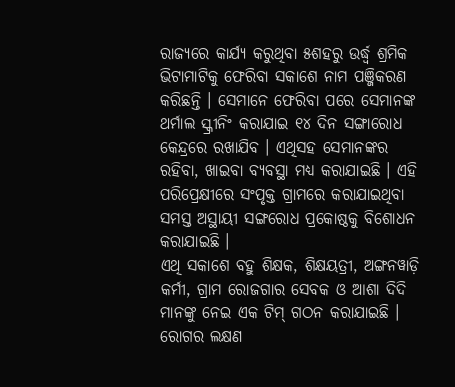ରାଜ୍ୟରେ କାର୍ଯ୍ୟ କରୁଥିବା ୫ଶହରୁ ଉର୍ଦ୍ଧ୍ୱ ଶ୍ରମିକ ଭିଟାମାଟିକୁ ଫେରିବା ସକାଶେ ନାମ ପଞ୍ଜିକରଣ କରିଛନ୍ତି । ସେମାନେ ଫେରିବା ପରେ ସେମାନଙ୍କ ଥର୍ମାଲ ସ୍କ୍ରୀନିଂ କରାଯାଇ ୧୪ ଦିନ ସଙ୍ଗାରୋଧ କେନ୍ଦ୍ରରେ ରଖାଯିବ । ଏଥିସହ ସେମାନଙ୍କର ରହିବା, ଖାଇବା ବ୍ୟବସ୍ଥା ମଧ୍ୟ କରାଯାଇଛି । ଏହି ପରିପ୍ରେକ୍ଷୀରେ ସଂପୃକ୍ତ ଗ୍ରାମରେ କରାଯାଇଥିବା ସମସ୍ତ ଅସ୍ଥାୟୀ ସଙ୍ଗରୋଧ ପ୍ରକୋଷ୍ଠକୁ ବିଶୋଧନ କରାଯାଇଛି ।
ଏଥି ସକାଶେ ବହୁ ଶିକ୍ଷକ, ଶିକ୍ଷୟତ୍ରୀ, ଅଙ୍ଗନୱାଡ଼ି କର୍ମୀ, ଗ୍ରାମ ରୋଜଗାର ସେବକ ଓ ଆଶା ଦିଦି ମାନଙ୍କୁ ନେଇ ଏକ ଟିମ୍ ଗଠନ କରାଯାଇଛି । ରୋଗର ଲକ୍ଷଣ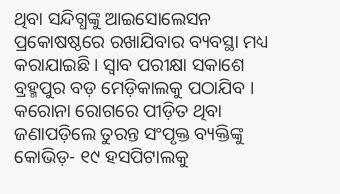ଥିବା ସନ୍ଦିଗ୍ଧଙ୍କୁ ଆଇସୋଲେସନ ପ୍ରକୋଷଷ୍ଠରେ ରଖାଯିବାର ବ୍ୟବସ୍ଥା ମଧ୍ୟ କରାଯାଇଛି । ସ୍ୱାବ ପରୀକ୍ଷା ସକାଶେ ବ୍ରହ୍ମପୁର ବଡ଼ ମେଡ଼ିକାଲକୁ ପଠାଯିବ । କରୋନା ରୋଗରେ ପୀଡ଼ିତ ଥିବା ଜଣାପଡ଼ିଲେ ତୁରନ୍ତ ସଂପୃକ୍ତ ବ୍ୟକ୍ତିଙ୍କୁ କୋଭିଡ଼- ୧୯ ହସପିଟାଲକୁ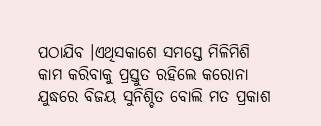ପଠାଯିବ ।ଏଥିସକାଶେ ସମସ୍ତେ ମିଳିମିଶି କାମ କରିବାକୁ ପ୍ରସ୍ତୁତ ରହିଲେ କରୋନା ଯୁଦ୍ଧରେ ବିଜୟ ସୁନିଶ୍ଚିତ ବୋଲି ମତ ପ୍ରକାଶ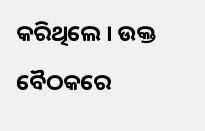କରିଥିଲେ । ଉକ୍ତ ବୈଠକରେ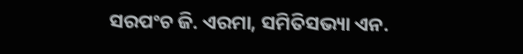ସରପଂଚ ଜି. ଏରମା, ସମିତିସଭ୍ୟା ଏନ.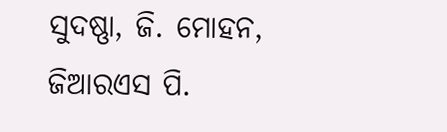ସୁଦଷ୍ଣା, ଜି. ମୋହନ, ଜିଆରଏସ ପି.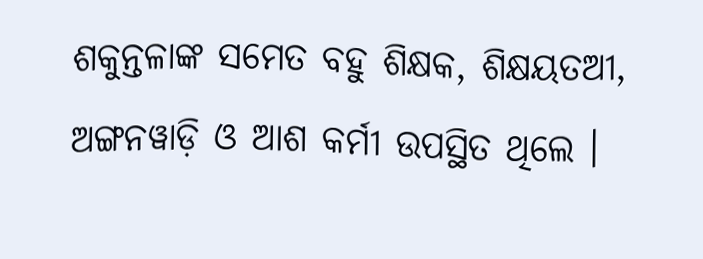ଶକୁନ୍ତଳାଙ୍କ ସମେତ ବହୁ ଶିକ୍ଷକ, ଶିକ୍ଷୟତଅୀ, ଅଙ୍ଗନୱାଡ଼ି ଓ ଆଶ କର୍ମୀ ଉପସ୍ଥିତ ଥିଲେ ।